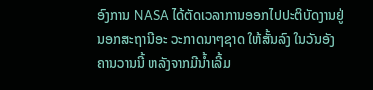ອົງການ NASA ໄດ້ຕັດເວລາການອອກໄປປະຕິບັດງານຢູ່
ນອກສະຖານີອະ ວະກາດນາໆຊາດ ໃຫ້ສັ້ນລົງ ໃນວັນອັງ
ຄານວານນີ້ ຫລັງຈາກມີນໍ້າເລີ້ມ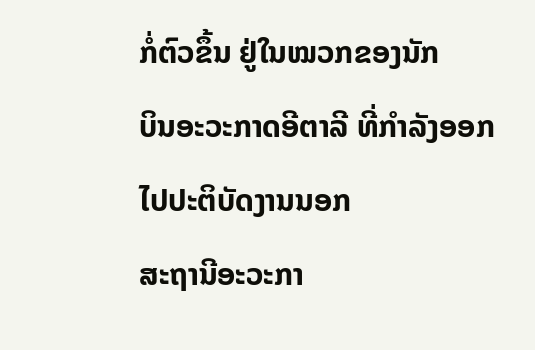ກໍ່ຕົວຂຶ້ນ ຢູ່ໃນໝວກຂອງນັກ
ບິນອະວະກາດອີຕາລີ ທີ່ກໍາລັງອອກໄປປະຕິບັດງານນອກ
ສະຖານີອະວະກາ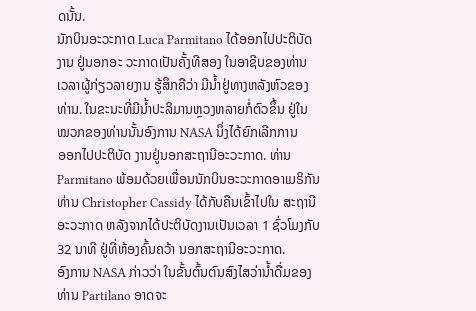ດນັ້ນ.
ນັກບິນອະວະກາດ Luca Parmitano ໄດ້ອອກໄປປະຕິບັດ
ງານ ຢູ່ນອກອະ ວະກາດເປັນຄັ້ງທີສອງ ໃນອາຊີບຂອງທ່ານ
ເວລາຜູ້ກ່ຽວລາຍງານ ຮູ້ສຶກຄືວ່າ ມີນໍ້າຢູ່ທາງຫລັງຫົວຂອງ
ທ່ານ. ໃນຂະນະທີ່ມີນໍ້າປະລິມານຫຼວງຫລາຍກໍ່ຕົວຂຶ້ນ ຢູ່ໃນ
ໝວກຂອງທ່ານນັ້ນອົງການ NASA ນຶ່ງໄດ້ຍົກເລີກການ
ອອກໄປປະຕິບັດ ງານຢູ່ນອກສະຖານີອະວະກາດ. ທ່ານ Parmitano ພ້ອມດ້ວຍເພື່ອນນັກບິນອະວະກາດອາເມຣິກັນ ທ່ານ Christopher Cassidy ໄດ້ກັບຄືນເຂົ້າໄປໃນ ສະຖານີອະວະກາດ ຫລັງຈາກໄດ້ປະຕິບັດງານເປັນເວລາ 1 ຊົ່ວໂມງກັບ 32 ນາທີ ຢູ່ທີ່ຫ້ອງຄົ້ນຄວ້າ ນອກສະຖານີອະວະກາດ.
ອົງການ NASA ກ່າວວ່າ ໃນຂັ້ນຕົ້ນຕົນສົງໄສວ່ານໍ້າດື່ມຂອງທ່ານ Partilano ອາດຈະ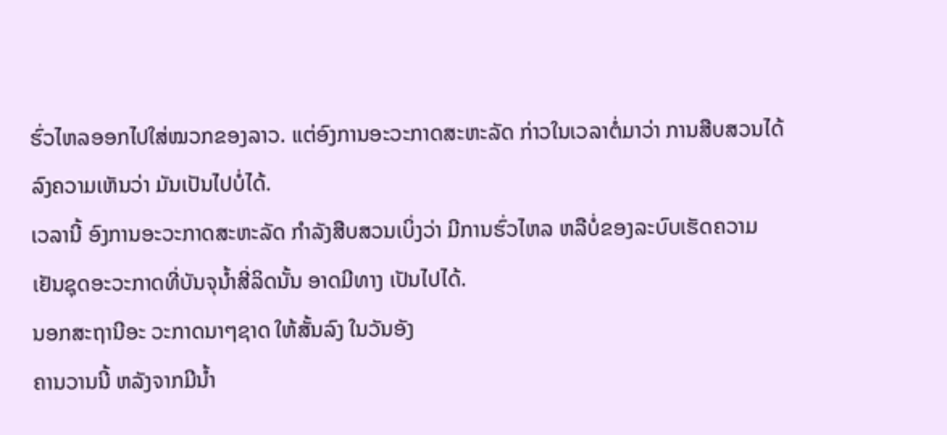ຮົ່ວໄຫລອອກໄປໃສ່ໝວກຂອງລາວ. ແຕ່ອົງການອະວະກາດສະຫະລັດ ກ່າວໃນເວລາຕໍ່ມາວ່າ ການສືບສວນໄດ້ລົງຄວາມເຫັນວ່າ ມັນເປັນໄປບໍ່ໄດ້.
ເວລານີ້ ອົງການອະວະກາດສະຫະລັດ ກໍາລັງສືບສວນເບິ່ງວ່າ ມີການຮົ່ວໄຫລ ຫລືບໍ່ຂອງລະບົບເຮັດຄວາມເຢັນຊຸດອະວະກາດທີ່ບັນຈຸນໍ້າສີ່ລິດນັ້ນ ອາດມີທາງ ເປັນໄປໄດ້.
ນອກສະຖານີອະ ວະກາດນາໆຊາດ ໃຫ້ສັ້ນລົງ ໃນວັນອັງ
ຄານວານນີ້ ຫລັງຈາກມີນໍ້າ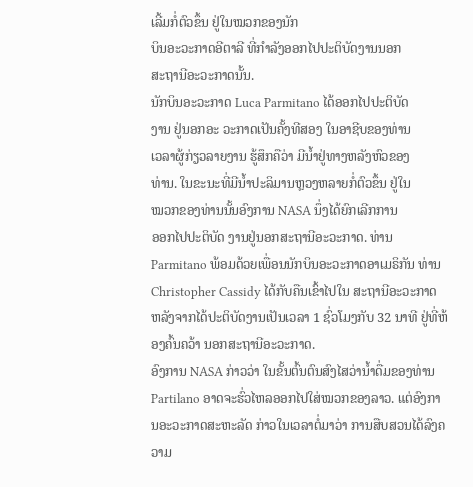ເລີ້ມກໍ່ຕົວຂຶ້ນ ຢູ່ໃນໝວກຂອງນັກ
ບິນອະວະກາດອີຕາລີ ທີ່ກໍາລັງອອກໄປປະຕິບັດງານນອກ
ສະຖານີອະວະກາດນັ້ນ.
ນັກບິນອະວະກາດ Luca Parmitano ໄດ້ອອກໄປປະຕິບັດ
ງານ ຢູ່ນອກອະ ວະກາດເປັນຄັ້ງທີສອງ ໃນອາຊີບຂອງທ່ານ
ເວລາຜູ້ກ່ຽວລາຍງານ ຮູ້ສຶກຄືວ່າ ມີນໍ້າຢູ່ທາງຫລັງຫົວຂອງ
ທ່ານ. ໃນຂະນະທີ່ມີນໍ້າປະລິມານຫຼວງຫລາຍກໍ່ຕົວຂຶ້ນ ຢູ່ໃນ
ໝວກຂອງທ່ານນັ້ນອົງການ NASA ນຶ່ງໄດ້ຍົກເລີກການ
ອອກໄປປະຕິບັດ ງານຢູ່ນອກສະຖານີອະວະກາດ. ທ່ານ Parmitano ພ້ອມດ້ວຍເພື່ອນນັກບິນອະວະກາດອາເມຣິກັນ ທ່ານ Christopher Cassidy ໄດ້ກັບຄືນເຂົ້າໄປໃນ ສະຖານີອະວະກາດ ຫລັງຈາກໄດ້ປະຕິບັດງານເປັນເວລາ 1 ຊົ່ວໂມງກັບ 32 ນາທີ ຢູ່ທີ່ຫ້ອງຄົ້ນຄວ້າ ນອກສະຖານີອະວະກາດ.
ອົງການ NASA ກ່າວວ່າ ໃນຂັ້ນຕົ້ນຕົນສົງໄສວ່ານໍ້າດື່ມຂອງທ່ານ Partilano ອາດຈະຮົ່ວໄຫລອອກໄປໃສ່ໝວກຂອງລາວ. ແຕ່ອົງການອະວະກາດສະຫະລັດ ກ່າວໃນເວລາຕໍ່ມາວ່າ ການສືບສວນໄດ້ລົງຄວາມ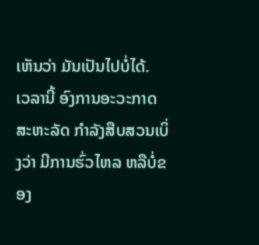ເຫັນວ່າ ມັນເປັນໄປບໍ່ໄດ້.
ເວລານີ້ ອົງການອະວະກາດສະຫະລັດ ກໍາລັງສືບສວນເບິ່ງວ່າ ມີການຮົ່ວໄຫລ ຫລືບໍ່ຂອງ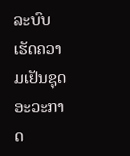ລະບົບເຮັດຄວາມເຢັນຊຸດອະວະກາດ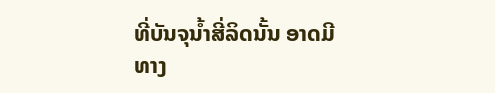ທີ່ບັນຈຸນໍ້າສີ່ລິດນັ້ນ ອາດມີທາງ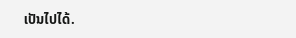ເປັນໄປໄດ້.